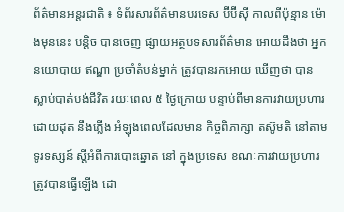ព័ត៌មានអន្តរជាតិ ៖ ទំព័រសារព័ត៌មានបរទេស ប៊ីប៊ីស៊ី កាលពីប៉ុន្មាន ម៉ោងមុននេះ បន្តិច បានចេញ ផ្សាយអត្ថបទសារព័ត៌មាន អោយដឹងថា អ្នកនយោបាយ ឥណ្ឌា ប្រចាំតំបន់ម្នាក់ ត្រូវបានរកអោយ ឃើញថា បានស្លាប់បាត់បង់ជីវិត រយៈពេល ៥ ថ្ងៃក្រោយ បន្ទាប់ពីមានការវាយប្រហារ ដោយដុត នឹងភ្លើង អំឡុងពេលដែលមាន កិច្ចពិភាក្សា តស៊ូមតិ នៅតាមទូរទស្សន៍ ស្តីអំពីការបោះឆ្នោត នៅ ក្នុងប្រទេស ខណៈការវាយប្រហារ ត្រូវបានធ្វើឡើង ដោ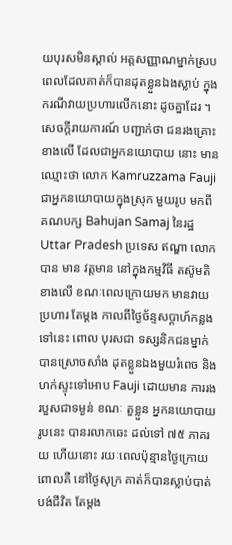យបុរសមិនស្គាល់ អត្តសញ្ញាណម្នាក់ស្រប ពេលដែលគាត់ក៏បានដុតខ្លួនឯងស្លាប់ ក្នុងករណីវាយប្រហារលើកនោះ ដូចគ្នាដែរ ។
សេចក្តីរាយការណ៍ បញ្ជាក់ថា ជនរងគ្រោះខាងលើ ដែលជាអ្នកនយោបាយ នោះ មានឈ្មោះថា លោក Kamruzzama Fauji ជាអ្នកនយោបាយក្នុងស្រុក មួយរូប មកពីគណបក្ស Bahujan Samaj នៃរដ្ឋ Uttar Pradesh ប្រទេស ឥណ្ឌា លោក បាន មាន វត្តមាន នៅក្នុងកម្មវិធី តស៊ូមតិ ខាងលើ ខណៈពេលក្រោយមក មានវាយប្រហារ តែម្តង កាលពីថ្ងៃច័ន្ទសប្តាហ៍កន្លងទៅនេះ ពោល បុរសជា ទស្សនិកជនម្នាក់ បានស្រោចសាំង ដុតខ្លួនឯងមួយរំពេច និង ហក់ស្ទុះទៅអោប Fauji ដោយមាន ការរងរបួសជាទម្ងន់ ខណៈ តួខ្លួន អ្នកនយោបាយ រូបនេះ បានរលាកឆេះ ដល់ទៅ ៧៥ ភាគរយ ហើយនោះ រយៈពេលប៉ុន្មានថ្ងៃក្រោយ ពោលគឺ នៅថ្ងៃសុក្រ គាត់ក៏បានស្លាប់បាត់បង់ជីវិត តែម្តង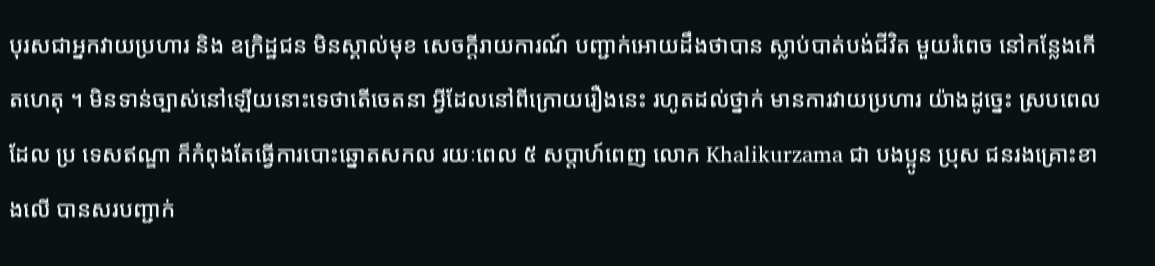បុរសជាអ្នកវាយប្រហារ និង ឧក្រិដ្ឋជន មិនស្គាល់មុខ សេចក្តីរាយការណ៍ បញ្ជាក់អោយដឹងថាបាន ស្លាប់បាត់បង់ជីវិត មួយរំពេច នៅកន្លែងកើតហេតុ ។ មិនទាន់ច្បាស់នៅឡើយនោះទេថាតើចេតនា អ្វីដែលនៅពីក្រោយរឿងនេះ រហូតដល់ថ្នាក់ មានការវាយប្រហារ យ៉ាងដូច្នេះ ស្របពេលដែល ប្រ ទេសឥណ្ឌា ក៏កំពុងតែធ្វើការបោះឆ្នោតសកល រយៈពេល ៥ សប្តាហ៍ពេញ លោក Khalikurzama ជា បងប្អូន ប្រុស ជនរងគ្រោះខាងលើ បានសរបញ្ជាក់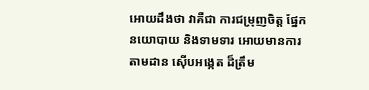អោយដឹងថា វាគឺជា ការជម្រុញចិត្ត ផ្នែក នយោបាយ និងទាមទារ អោយមានការតាមដាន ស៊ើបអង្កេត ដ៏ត្រឹម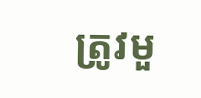ត្រូវមួ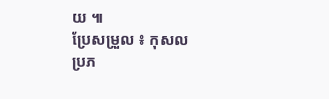យ ៕
ប្រែសម្រួល ៖ កុសល
ប្រភ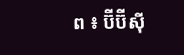ព ៖ ប៊ីប៊ីស៊ី